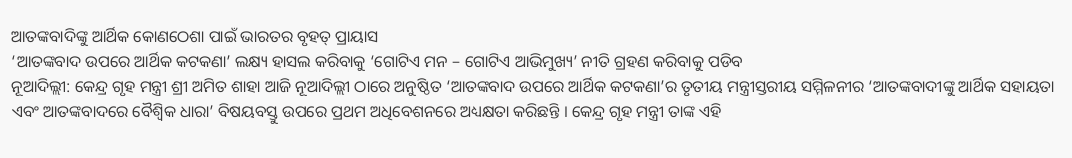ଆତଙ୍କବାଦିଙ୍କୁ ଆର୍ଥିକ କୋଣଠେଶା ପାଇଁ ଭାରତର ବୃହତ୍ ପ୍ରାୟାସ
‘ଆତଙ୍କବାଦ ଉପରେ ଆର୍ଥିକ କଟକଣା’ ଲକ୍ଷ୍ୟ ହାସଲ କରିବାକୁ ‘ଗୋଟିଏ ମନ – ଗୋଟିଏ ଆଭିମୁଖ୍ୟ’ ନୀତି ଗ୍ରହଣ କରିବାକୁ ପଡିବ
ନୂଆଦିଲ୍ଲୀ: କେନ୍ଦ୍ର ଗୃହ ମନ୍ତ୍ରୀ ଶ୍ରୀ ଅମିତ ଶାହା ଆଜି ନୂଆଦିଲ୍ଲୀ ଠାରେ ଅନୁଷ୍ଠିତ ‘ଆତଙ୍କବାଦ ଉପରେ ଆର୍ଥିକ କଟକଣା’ର ତୃତୀୟ ମନ୍ତ୍ରୀସ୍ତରୀୟ ସମ୍ମିଳନୀର ‘ଆତଙ୍କବାଦୀଙ୍କୁ ଆର୍ଥିକ ସହାୟତା ଏବଂ ଆତଙ୍କବାଦରେ ବୈଶ୍ୱିକ ଧାରା’ ବିଷୟବସ୍ତୁ ଉପରେ ପ୍ରଥମ ଅଧିବେଶନରେ ଅଧ୍ୟକ୍ଷତା କରିଛନ୍ତି । କେନ୍ଦ୍ର ଗୃହ ମନ୍ତ୍ରୀ ତାଙ୍କ ଏହି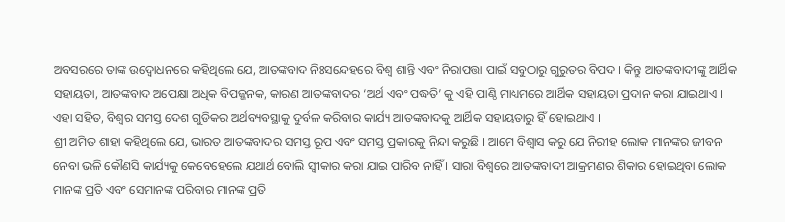ଅବସରରେ ତାଙ୍କ ଉଦ୍ବୋଧନରେ କହିଥିଲେ ଯେ, ଆତଙ୍କବାଦ ନିଃସନ୍ଦେହରେ ବିଶ୍ୱ ଶାନ୍ତି ଏବଂ ନିରାପତ୍ତା ପାଇଁ ସବୁଠାରୁ ଗୁରୁତର ବିପଦ । କିନ୍ତୁ ଆତଙ୍କବାଦୀଙ୍କୁ ଆର୍ଥିକ ସହାୟତା, ଆତଙ୍କବାଦ ଅପେକ୍ଷା ଅଧିକ ବିପଜ୍ଜନକ, କାରଣ ଆତଙ୍କବାଦର ‘ଅର୍ଥ ଏବଂ ପଦ୍ଧତି’ କୁ ଏହି ପାଣ୍ଠି ମାଧ୍ୟମରେ ଆର୍ଥିକ ସହାୟତା ପ୍ରଦାନ କରା ଯାଇଥାଏ । ଏହା ସହିତ, ବିଶ୍ୱର ସମସ୍ତ ଦେଶ ଗୁଡିକର ଅର୍ଥବ୍ୟବସ୍ଥାକୁ ଦୁର୍ବଳ କରିବାର କାର୍ଯ୍ୟ ଆତଙ୍କବାଦକୁ ଆର୍ଥିକ ସହାୟତାରୁ ହିଁ ହୋଇଥାଏ ।
ଶ୍ରୀ ଅମିତ ଶାହା କହିଥିଲେ ଯେ, ଭାରତ ଆତଙ୍କବାଦର ସମସ୍ତ ରୂପ ଏବଂ ସମସ୍ତ ପ୍ରକାରକୁ ନିନ୍ଦା କରୁଛି । ଆମେ ବିଶ୍ୱାସ କରୁ ଯେ ନିରୀହ ଲୋକ ମାନଙ୍କର ଜୀବନ ନେବା ଭଳି କୌଣସି କାର୍ଯ୍ୟକୁ କେବେହେଲେ ଯଥାର୍ଥ ବୋଲି ସ୍ୱୀକାର କରା ଯାଇ ପାରିବ ନାହିଁ । ସାରା ବିଶ୍ୱରେ ଆତଙ୍କବାଦୀ ଆକ୍ରମଣର ଶିକାର ହୋଇଥିବା ଲୋକ ମାନଙ୍କ ପ୍ରତି ଏବଂ ସେମାନଙ୍କ ପରିବାର ମାନଙ୍କ ପ୍ରତି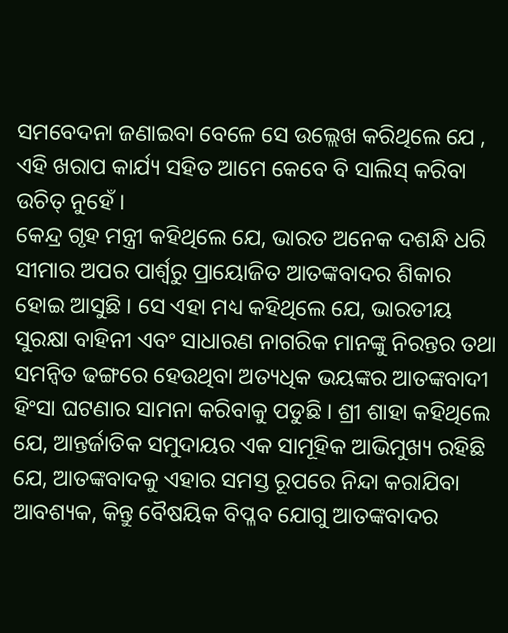ସମବେଦନା ଜଣାଇବା ବେଳେ ସେ ଉଲ୍ଲେଖ କରିଥିଲେ ଯେ , ଏହି ଖରାପ କାର୍ଯ୍ୟ ସହିତ ଆମେ କେବେ ବି ସାଲିସ୍ କରିବା ଉଚିତ୍ ନୁହେଁ ।
କେନ୍ଦ୍ର ଗୃହ ମନ୍ତ୍ରୀ କହିଥିଲେ ଯେ, ଭାରତ ଅନେକ ଦଶନ୍ଧି ଧରି ସୀମାର ଅପର ପାର୍ଶ୍ୱରୁ ପ୍ରାୟୋଜିତ ଆତଙ୍କବାଦର ଶିକାର ହୋଇ ଆସୁଛି । ସେ ଏହା ମଧ୍ୟ କହିଥିଲେ ଯେ, ଭାରତୀୟ ସୁରକ୍ଷା ବାହିନୀ ଏବଂ ସାଧାରଣ ନାଗରିକ ମାନଙ୍କୁ ନିରନ୍ତର ତଥା ସମନ୍ୱିତ ଢଙ୍ଗରେ ହେଉଥିବା ଅତ୍ୟଧିକ ଭୟଙ୍କର ଆତଙ୍କବାଦୀ ହିଂସା ଘଟଣାର ସାମନା କରିବାକୁ ପଡୁଛି । ଶ୍ରୀ ଶାହା କହିଥିଲେ ଯେ, ଆନ୍ତର୍ଜାତିକ ସମୁଦାୟର ଏକ ସାମୂହିକ ଆଭିମୁଖ୍ୟ ରହିଛି ଯେ, ଆତଙ୍କବାଦକୁ ଏହାର ସମସ୍ତ ରୂପରେ ନିନ୍ଦା କରାଯିବା ଆବଶ୍ୟକ, କିନ୍ତୁ ବୈଷୟିକ ବିପ୍ଳବ ଯୋଗୁ ଆତଙ୍କବାଦର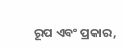ରୂପ ଏବଂ ପ୍ରକାର,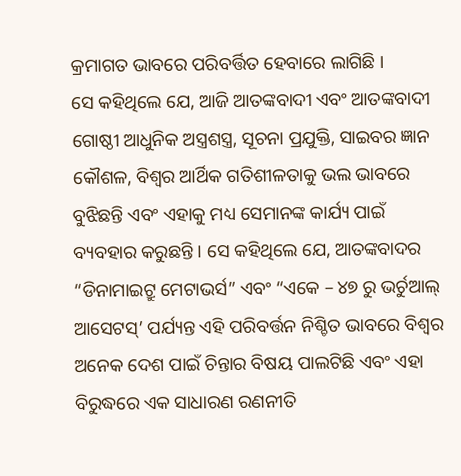କ୍ରମାଗତ ଭାବରେ ପରିବର୍ତ୍ତିତ ହେବାରେ ଲାଗିଛି ।
ସେ କହିଥିଲେ ଯେ, ଆଜି ଆତଙ୍କବାଦୀ ଏବଂ ଆତଙ୍କବାଦୀ ଗୋଷ୍ଠୀ ଆଧୁନିକ ଅସ୍ତ୍ରଶସ୍ତ୍ର, ସୂଚନା ପ୍ରଯୁକ୍ତି, ସାଇବର ଜ୍ଞାନ କୌଶଳ, ବିଶ୍ୱର ଆର୍ଥିକ ଗତିଶୀଳତାକୁ ଭଲ ଭାବରେ ବୁଝିଛନ୍ତି ଏବଂ ଏହାକୁ ମଧ୍ୟ ସେମାନଙ୍କ କାର୍ଯ୍ୟ ପାଇଁ ବ୍ୟବହାର କରୁଛନ୍ତି । ସେ କହିଥିଲେ ଯେ, ଆତଙ୍କବାଦର “ଡିନାମାଇଟ୍ରୁ ମେଟାଭର୍ସ” ଏବଂ “ଏକେ – ୪୭ ରୁ ଭର୍ଚୁଆଲ୍ ଆସେଟସ୍’ ପର୍ଯ୍ୟନ୍ତ ଏହି ପରିବର୍ତ୍ତନ ନିଶ୍ଚିତ ଭାବରେ ବିଶ୍ୱର ଅନେକ ଦେଶ ପାଇଁ ଚିନ୍ତାର ବିଷୟ ପାଲଟିଛି ଏବଂ ଏହା ବିରୁଦ୍ଧରେ ଏକ ସାଧାରଣ ରଣନୀତି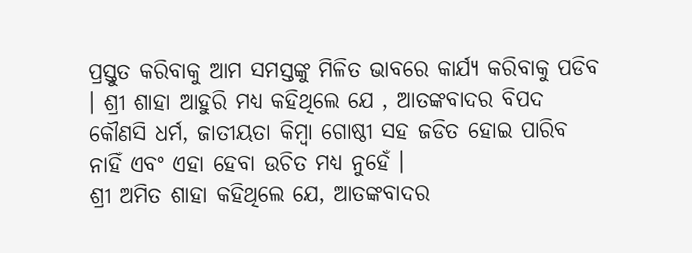ପ୍ରସ୍ତୁତ କରିବାକୁ ଆମ ସମସ୍ତଙ୍କୁ ମିଳିତ ଭାବରେ କାର୍ଯ୍ୟ କରିବାକୁ ପଡିବ । ଶ୍ରୀ ଶାହା ଆହୁରି ମଧ୍ୟ କହିଥିଲେ ଯେ , ଆତଙ୍କବାଦର ବିପଦ କୌଣସି ଧର୍ମ, ଜାତୀୟତା କିମ୍ବା ଗୋଷ୍ଠୀ ସହ ଜଡିତ ହୋଇ ପାରିବ ନାହିଁ ଏବଂ ଏହା ହେବା ଉଚିତ ମଧ୍ୟ ନୁହେଁ ।
ଶ୍ରୀ ଅମିତ ଶାହା କହିଥିଲେ ଯେ, ଆତଙ୍କବାଦର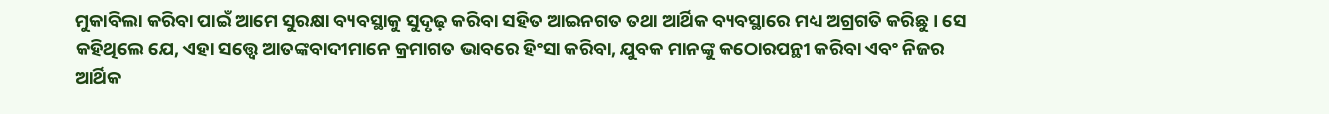ମୁକାବିଲା କରିବା ପାଇଁ ଆମେ ସୁରକ୍ଷା ବ୍ୟବସ୍ଥାକୁ ସୁଦୃଢ଼ କରିବା ସହିତ ଆଇନଗତ ତଥା ଆର୍ଥିକ ବ୍ୟବସ୍ଥାରେ ମଧ୍ୟ ଅଗ୍ରଗତି କରିଛୁ । ସେ କହିଥିଲେ ଯେ, ଏହା ସତ୍ତ୍ୱେ ଆତଙ୍କବାଦୀମାନେ କ୍ରମାଗତ ଭାବରେ ହିଂସା କରିବା, ଯୁବକ ମାନଙ୍କୁ କଠୋରପନ୍ଥୀ କରିବା ଏବଂ ନିଜର ଆର୍ଥିକ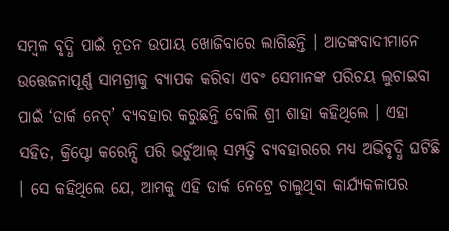ସମ୍ବଳ ବୃଦ୍ଧି ପାଇଁ ନୂତନ ଉପାୟ ଖୋଜିବାରେ ଲାଗିଛନ୍ତି । ଆତଙ୍କବାଦୀମାନେ ଉତ୍ତେଜନାପୂର୍ଣ୍ଣ ସାମଗ୍ରୀକୁ ବ୍ୟାପକ କରିବା ଏବଂ ସେମାନଙ୍କ ପରିଚୟ ଲୁଚାଇବା ପାଇଁ ‘ଡାର୍କ ନେଟ୍’ ବ୍ୟବହାର କରୁଛନ୍ତି ବୋଲି ଶ୍ରୀ ଶାହା କହିଥିଲେ । ଏହା ସହିତ, କ୍ରିପ୍ଟୋ କରେନ୍ସି ପରି ଭର୍ଚୁଆଲ୍ ସମ୍ପତ୍ତି ବ୍ୟବହାରରେ ମଧ୍ୟ ଅଭିବୃଦ୍ଧି ଘଟିଛି । ସେ କହିଥିଲେ ଯେ, ଆମକୁ ଏହି ଡାର୍କ ନେଟ୍ରେ ଚାଲୁଥିବା କାର୍ଯ୍ୟକଳାପର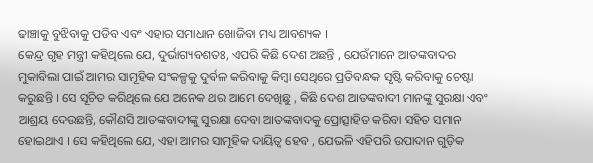ଢାଞ୍ଚାକୁ ବୁଝିବାକୁ ପଡିବ ଏବଂ ଏହାର ସମାଧାନ ଖୋଜିବା ମଧ୍ୟ ଆବଶ୍ୟକ ।
କେନ୍ଦ୍ର ଗୃହ ମନ୍ତ୍ରୀ କହିଥିଲେ ଯେ, ଦୁର୍ଭାଗ୍ୟବଶତଃ, ଏପରି କିଛି ଦେଶ ଅଛନ୍ତି , ଯେଉଁମାନେ ଆତଙ୍କବାଦର ମୁକାବିଲା ପାଇଁ ଆମର ସାମୂହିକ ସଂକଳ୍ପକୁ ଦୁର୍ବଳ କରିବାକୁ କିମ୍ବା ସେଥିରେ ପ୍ରତିବନ୍ଧକ ସୃଷ୍ଟି କରିବାକୁ ଚେଷ୍ଟା କରୁଛନ୍ତି । ସେ ସୂଚିତ କରିଥିଲେ ଯେ ଅନେକ ଥର ଆମେ ଦେଖିଛୁ , କିଛି ଦେଶ ଆତଙ୍କବାଦୀ ମାନଙ୍କୁ ସୁରକ୍ଷା ଏବଂ ଆଶ୍ରୟ ଦେଉଛନ୍ତି, କୌଣସି ଆତଙ୍କବାଦୀଙ୍କୁ ସୁରକ୍ଷା ଦେବା ଆତଙ୍କବାଦକୁ ପ୍ରୋତ୍ସାହିତ କରିବା ସହିତ ସମାନ ହୋଇଥାଏ । ସେ କହିଥିଲେ ଯେ, ଏହା ଆମର ସାମୂହିକ ଦାୟିତ୍ୱ ହେବ , ଯେଭଳି ଏହିପରି ଉପାଦାନ ଗୁଡ଼ିକ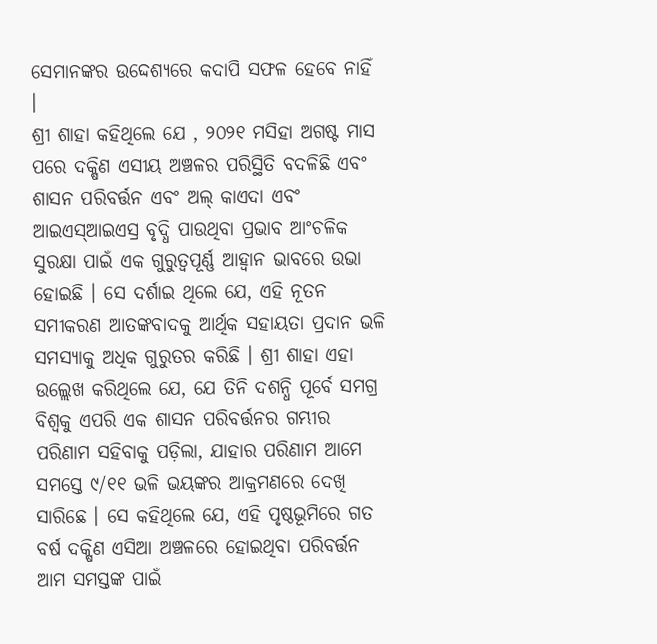ସେମାନଙ୍କର ଉଦ୍ଦେଶ୍ୟରେ କଦାପି ସଫଳ ହେବେ ନାହିଁ ।
ଶ୍ରୀ ଶାହା କହିଥିଲେ ଯେ , ୨୦୨୧ ମସିହା ଅଗଷ୍ଟ ମାସ ପରେ ଦକ୍ଷିଣ ଏସୀୟ ଅଞ୍ଚଳର ପରିସ୍ଥିତି ବଦଳିଛି ଏବଂ ଶାସନ ପରିବର୍ତ୍ତନ ଏବଂ ଅଲ୍ କାଏଦା ଏବଂ ଆଇଏସ୍ଆଇଏସ୍ର ବୃଦ୍ଧି ପାଉଥିବା ପ୍ରଭାବ ଆଂଚଳିକ ସୁରକ୍ଷା ପାଇଁ ଏକ ଗୁରୁତ୍ୱପୂର୍ଣ୍ଣ ଆହ୍ୱାନ ଭାବରେ ଉଭା ହୋଇଛି । ସେ ଦର୍ଶାଇ ଥିଲେ ଯେ, ଏହି ନୂତନ ସମୀକରଣ ଆତଙ୍କବାଦକୁ ଆର୍ଥିକ ସହାୟତା ପ୍ରଦାନ ଭଳି ସମସ୍ୟାକୁ ଅଧିକ ଗୁରୁତର କରିଛି । ଶ୍ରୀ ଶାହା ଏହା ଉଲ୍ଲେଖ କରିଥିଲେ ଯେ, ଯେ ତିନି ଦଶନ୍ଧି ପୂର୍ବେ ସମଗ୍ର ବିଶ୍ୱକୁ ଏପରି ଏକ ଶାସନ ପରିବର୍ତ୍ତନର ଗମ୍ଭୀର ପରିଣାମ ସହିବାକୁ ପଡ଼ିଲା, ଯାହାର ପରିଣାମ ଆମେ ସମସ୍ତେ ୯/୧୧ ଭଳି ଭୟଙ୍କର ଆକ୍ରମଣରେ ଦେଖି ସାରିଛେ । ସେ କହିଥିଲେ ଯେ, ଏହି ପୃଷ୍ଠଭୂମିରେ ଗତ ବର୍ଷ ଦକ୍ଷିଣ ଏସିଆ ଅଞ୍ଚଳରେ ହୋଇଥିବା ପରିବର୍ତ୍ତନ ଆମ ସମସ୍ତଙ୍କ ପାଇଁ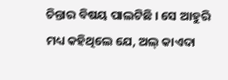ଚିନ୍ତାର ବିଷୟ ପାଲଟିଛି । ସେ ଆହୁରି ମଧ୍ୟ କହିଥିଲେ ଯେ, ଅଲ୍ କାଏଦା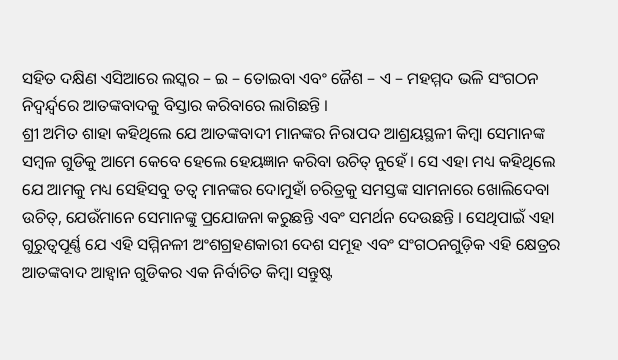ସହିତ ଦକ୍ଷିଣ ଏସିଆରେ ଲସ୍କର – ଇ – ତୋଇବା ଏବଂ ଜୈଶ – ଏ – ମହମ୍ମଦ ଭଳି ସଂଗଠନ ନିଦ୍ୱର୍ନ୍ଦ୍ୱରେ ଆତଙ୍କବାଦକୁ ବିସ୍ତାର କରିବାରେ ଲାଗିଛନ୍ତି ।
ଶ୍ରୀ ଅମିତ ଶାହା କହିଥିଲେ ଯେ ଆତଙ୍କବାଦୀ ମାନଙ୍କର ନିରାପଦ ଆଶ୍ରୟସ୍ଥଳୀ କିମ୍ବା ସେମାନଙ୍କ ସମ୍ବଳ ଗୁଡିକୁ ଆମେ କେବେ ହେଲେ ହେୟଜ୍ଞାନ କରିବା ଉଚିତ୍ ନୁହେଁ । ସେ ଏହା ମଧ୍ୟ କହିଥିଲେ ଯେ ଆମକୁ ମଧ୍ୟ ସେହିସବୁ ତତ୍ୱ ମାନଙ୍କର ଦୋମୁହାଁ ଚରିତ୍ରକୁ ସମସ୍ତଙ୍କ ସାମନାରେ ଖୋଲିଦେବା ଉଚିତ୍, ଯେଉଁମାନେ ସେମାନଙ୍କୁ ପ୍ରଯୋଜନା କରୁଛନ୍ତି ଏବଂ ସମର୍ଥନ ଦେଉଛନ୍ତି । ସେଥିପାଇଁ ଏହା ଗୁରୁତ୍ୱପୂର୍ଣ୍ଣ ଯେ ଏହି ସମ୍ମିନଳୀ ଅଂଶଗ୍ରହଣକାରୀ ଦେଶ ସମୂହ ଏବଂ ସଂଗଠନଗୁଡ଼ିକ ଏହି କ୍ଷେତ୍ରର ଆତଙ୍କବାଦ ଆହ୍ୱାନ ଗୁଡିକର ଏକ ନିର୍ବାଚିତ କିମ୍ବା ସନ୍ତୁଷ୍ଟ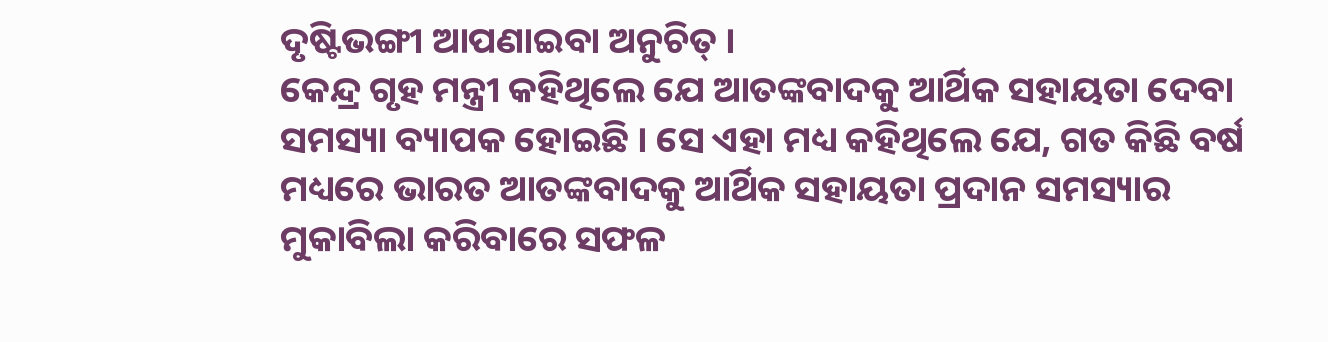ଦୃଷ୍ଟିଭଙ୍ଗୀ ଆପଣାଇବା ଅନୁଚିତ୍ ।
କେନ୍ଦ୍ର ଗୃହ ମନ୍ତ୍ରୀ କହିଥିଲେ ଯେ ଆତଙ୍କବାଦକୁ ଆର୍ଥିକ ସହାୟତା ଦେବା ସମସ୍ୟା ବ୍ୟାପକ ହୋଇଛି । ସେ ଏହା ମଧ୍ୟ କହିଥିଲେ ଯେ, ଗତ କିଛି ବର୍ଷ ମଧ୍ୟରେ ଭାରତ ଆତଙ୍କବାଦକୁ ଆର୍ଥିକ ସହାୟତା ପ୍ରଦାନ ସମସ୍ୟାର ମୁକାବିଲା କରିବାରେ ସଫଳ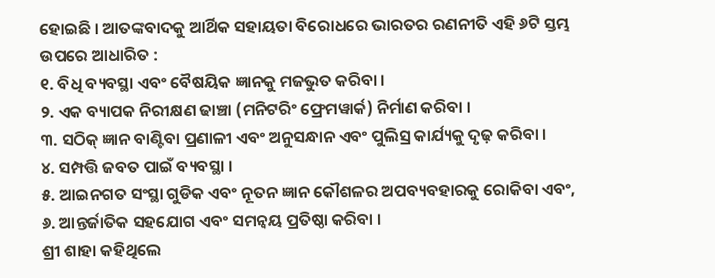ହୋଇଛି । ଆତଙ୍କବାଦକୁ ଆର୍ଥିକ ସହାୟତା ବିରୋଧରେ ଭାରତର ରଣନୀତି ଏହି ୬ଟି ସ୍ତମ୍ଭ ଉପରେ ଆଧାରିତ :
୧. ବିଧି ବ୍ୟବସ୍ଥା ଏବଂ ବୈଷୟିକ ଜ୍ଞାନକୁ ମଜଭୁତ କରିବା ।
୨. ଏକ ବ୍ୟାପକ ନିରୀକ୍ଷଣ ଢାଞ୍ଚା (ମନିଟରିଂ ଫ୍ରେମୱାର୍କ) ନିର୍ମାଣ କରିବା ।
୩. ସଠିକ୍ ଜ୍ଞାନ ବାଣ୍ଟିବା ପ୍ରଣାଳୀ ଏବଂ ଅନୁସନ୍ଧାନ ଏବଂ ପୁଲିସ୍ର କାର୍ଯ୍ୟକୁ ଦୃଢ଼ କରିବା ।
୪. ସମ୍ପତ୍ତି ଜବତ ପାଇଁ ବ୍ୟବସ୍ଥା ।
୫. ଆଇନଗତ ସଂସ୍ଥା ଗୁଡିକ ଏବଂ ନୂତନ ଜ୍ଞାନ କୌଶଳର ଅପବ୍ୟବହାରକୁ ରୋକିବା ଏବଂ,
୬. ଆନ୍ତର୍ଜାତିକ ସହଯୋଗ ଏବଂ ସମନ୍ୱୟ ପ୍ରତିଷ୍ଠା କରିବା ।
ଶ୍ରୀ ଶାହା କହିଥିଲେ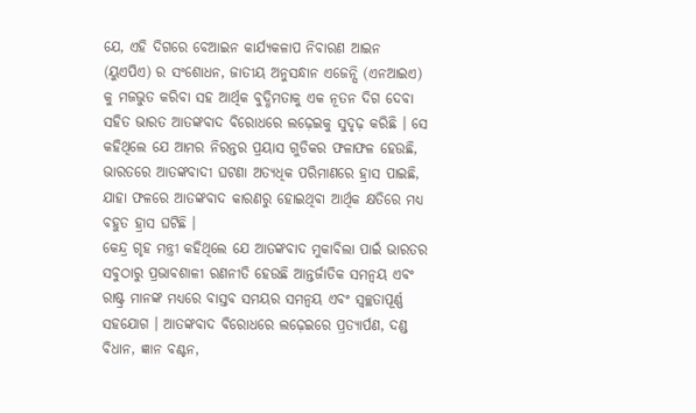ଯେ, ଏହି ଦିଗରେ ବେଆଇନ କାର୍ଯ୍ୟକଳାପ ନିବାରଣ ଆଇନ (ୟୁଏପିଏ) ର ସଂଶୋଧନ, ଜାତୀୟ ଅନୁସନ୍ଧାନ ଏଜେନ୍ସି (ଏନଆଇଏ) କୁ ମଜଭୁତ କରିବା ସହ ଆର୍ଥିକ ବୁଦ୍ଧିମତାକୁ ଏକ ନୂତନ ଦିଗ ଦେବା ସହିତ ଭାରତ ଆତଙ୍କବାଦ ବିରୋଧରେ ଲଢ଼େଇକୁ ସୁଦୃଢ଼ କରିଛି । ସେ କହିଥିଲେ ଯେ ଆମର ନିରନ୍ତର ପ୍ରୟାସ ଗୁଡିକର ଫଳାଫଳ ହେଉଛି, ଭାରତରେ ଆତଙ୍କବାଦୀ ଘଟଣା ଅତ୍ୟଧିକ ପରିମାଣରେ ହ୍ରାସ ପାଇଛି, ଯାହା ଫଳରେ ଆତଙ୍କବାଦ କାରଣରୁ ହୋଇଥିବା ଆର୍ଥିକ କ୍ଷତିରେ ମଧ୍ୟ ବହୁତ ହ୍ରାସ ଘଟିଛି ।
କେନ୍ଦ୍ର ଗୃହ ମନ୍ତ୍ରୀ କହିଥିଲେ ଯେ ଆତଙ୍କବାଦ ମୁକାବିଲା ପାଇଁ ଭାରତର ସବୁଠାରୁ ପ୍ରଭାବଶାଳୀ ରଣନୀତି ହେଉଛି ଆନ୍ତର୍ଜାତିକ ସମନ୍ୱୟ ଏବଂ ରାଷ୍ଟ୍ର ମାନଙ୍କ ମଧ୍ୟରେ ବାସ୍ତବ ସମୟର ସମନ୍ୱୟ ଏବଂ ସ୍ୱଚ୍ଛତାପୂର୍ଣ୍ଣ ସହଯୋଗ । ଆତଙ୍କବାଦ ବିରୋଧରେ ଲଢ଼େଇରେ ପ୍ରତ୍ୟାର୍ପଣ, ଦଣ୍ଡ ବିଧାନ, ଜ୍ଞାନ ବଣ୍ଟନ,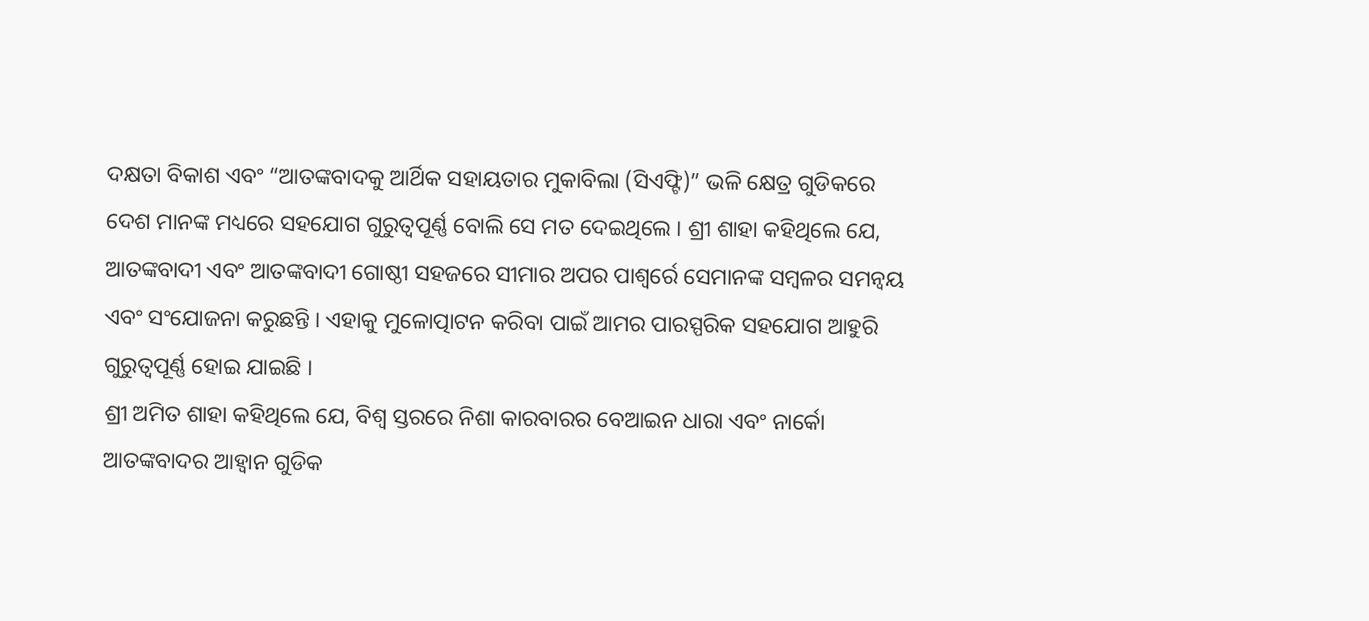ଦକ୍ଷତା ବିକାଶ ଏବଂ “ଆତଙ୍କବାଦକୁ ଆର୍ଥିକ ସହାୟତାର ମୁକାବିଲା (ସିଏଫ୍ଟି)” ଭଳି କ୍ଷେତ୍ର ଗୁଡିକରେ ଦେଶ ମାନଙ୍କ ମଧ୍ୟରେ ସହଯୋଗ ଗୁରୁତ୍ୱପୂର୍ଣ୍ଣ ବୋଲି ସେ ମତ ଦେଇଥିଲେ । ଶ୍ରୀ ଶାହା କହିଥିଲେ ଯେ, ଆତଙ୍କବାଦୀ ଏବଂ ଆତଙ୍କବାଦୀ ଗୋଷ୍ଠୀ ସହଜରେ ସୀମାର ଅପର ପାଶ୍ୱର୍ରେ ସେମାନଙ୍କ ସମ୍ବଳର ସମନ୍ୱୟ ଏବଂ ସଂଯୋଜନା କରୁଛନ୍ତି । ଏହାକୁ ମୁଳୋତ୍ପାଟନ କରିବା ପାଇଁ ଆମର ପାରସ୍ପରିକ ସହଯୋଗ ଆହୁରି ଗୁରୁତ୍ୱପୂର୍ଣ୍ଣ ହୋଇ ଯାଇଛି ।
ଶ୍ରୀ ଅମିତ ଶାହା କହିଥିଲେ ଯେ, ବିଶ୍ୱ ସ୍ତରରେ ନିଶା କାରବାରର ବେଆଇନ ଧାରା ଏବଂ ନାର୍କୋ ଆତଙ୍କବାଦର ଆହ୍ୱାନ ଗୁଡିକ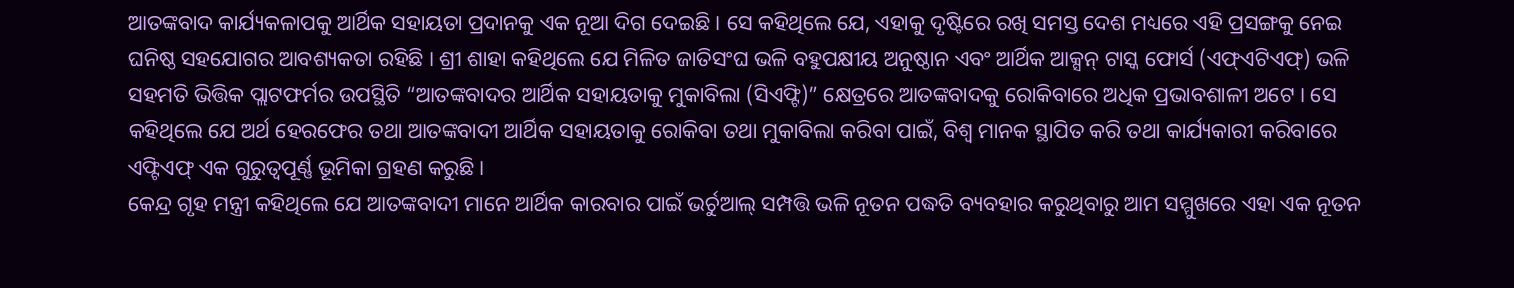ଆତଙ୍କବାଦ କାର୍ଯ୍ୟକଳାପକୁ ଆର୍ଥିକ ସହାୟତା ପ୍ରଦାନକୁ ଏକ ନୂଆ ଦିଗ ଦେଇଛି । ସେ କହିଥିଲେ ଯେ, ଏହାକୁ ଦୃଷ୍ଟିରେ ରଖି ସମସ୍ତ ଦେଶ ମଧ୍ୟରେ ଏହି ପ୍ରସଙ୍ଗକୁ ନେଇ ଘନିଷ୍ଠ ସହଯୋଗର ଆବଶ୍ୟକତା ରହିଛି । ଶ୍ରୀ ଶାହା କହିଥିଲେ ଯେ ମିଳିତ ଜାତିସଂଘ ଭଳି ବହୁପକ୍ଷୀୟ ଅନୁଷ୍ଠାନ ଏବଂ ଆର୍ଥିକ ଆକ୍ସନ୍ ଟାସ୍କ ଫୋର୍ସ (ଏଫ୍ଏଟିଏଫ୍) ଭଳି ସହମତି ଭିତ୍ତିକ ପ୍ଲାଟଫର୍ମର ଉପସ୍ଥିତି “ଆତଙ୍କବାଦର ଆର୍ଥିକ ସହାୟତାକୁ ମୁକାବିଲା (ସିଏଫ୍ଟି)” କ୍ଷେତ୍ରରେ ଆତଙ୍କବାଦକୁ ରୋକିବାରେ ଅଧିକ ପ୍ରଭାବଶାଳୀ ଅଟେ । ସେ କହିଥିଲେ ଯେ ଅର୍ଥ ହେରଫେର ତଥା ଆତଙ୍କବାଦୀ ଆର୍ଥିକ ସହାୟତାକୁ ରୋକିବା ତଥା ମୁକାବିଲା କରିବା ପାଇଁ, ବିଶ୍ୱ ମାନକ ସ୍ଥାପିତ କରି ତଥା କାର୍ଯ୍ୟକାରୀ କରିବାରେ ଏଫ୍ଟିଏଫ୍ ଏକ ଗୁରୁତ୍ୱପୂର୍ଣ୍ଣ ଭୂମିକା ଗ୍ରହଣ କରୁଛି ।
କେନ୍ଦ୍ର ଗୃହ ମନ୍ତ୍ରୀ କହିଥିଲେ ଯେ ଆତଙ୍କବାଦୀ ମାନେ ଆର୍ଥିକ କାରବାର ପାଇଁ ଭର୍ଚୁଆଲ୍ ସମ୍ପତ୍ତି ଭଳି ନୂତନ ପଦ୍ଧତି ବ୍ୟବହାର କରୁଥିବାରୁ ଆମ ସମ୍ମୁଖରେ ଏହା ଏକ ନୂତନ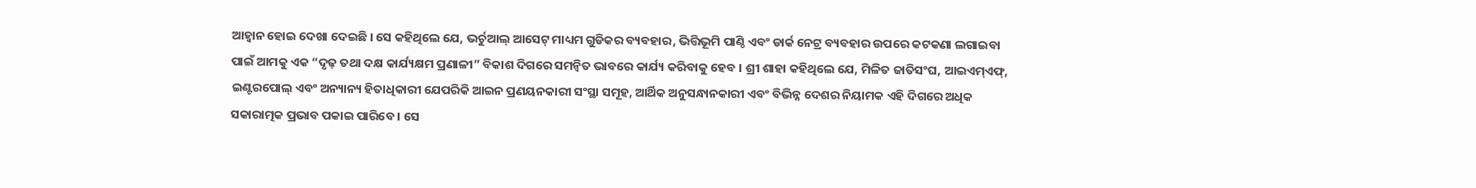ଆହ୍ୱାନ ହୋଇ ଦେଖା ଦେଇଛି । ସେ କହିଥିଲେ ଯେ, ଭର୍ଚୁଆଲ୍ ଆସେଟ୍ ମାଧ୍ୟମ ଗୁଡିକର ବ୍ୟବହାର, ଭିତ୍ତିଭୂମି ପାଣ୍ଠି ଏବଂ ଡାର୍କ ନେଟ୍ର ବ୍ୟବହାର ଉପରେ କଟକଣା ଲଗାଇବା ପାଇଁ ଆମକୁ ଏକ “ଦୃଢ଼ ତଥା ଦକ୍ଷ କାର୍ଯ୍ୟକ୍ଷମ ପ୍ରଣାଳୀ” ବିକାଶ ଦିଗରେ ସମନ୍ୱିତ ଭାବରେ କାର୍ଯ୍ୟ କରିବାକୁ ହେବ । ଶ୍ରୀ ଶାହା କହିଥିଲେ ଯେ, ମିଳିତ ଜାତିସଂଘ, ଆଇଏମ୍ଏଫ୍, ଇଣ୍ଟରପୋଲ୍ ଏବଂ ଅନ୍ୟାନ୍ୟ ହିତାଧିକାରୀ ଯେପରିକି ଆଇନ ପ୍ରଣୟନକାରୀ ସଂସ୍ଥା ସମୂହ, ଆର୍ଥିକ ଅନୁସନ୍ଧାନକାରୀ ଏବଂ ବିଭିନ୍ନ ଦେଶର ନିୟାମକ ଏହି ଦିଗରେ ଅଧିକ ସକାରାତ୍ମକ ପ୍ରଭାବ ପକାଇ ପାରିବେ । ସେ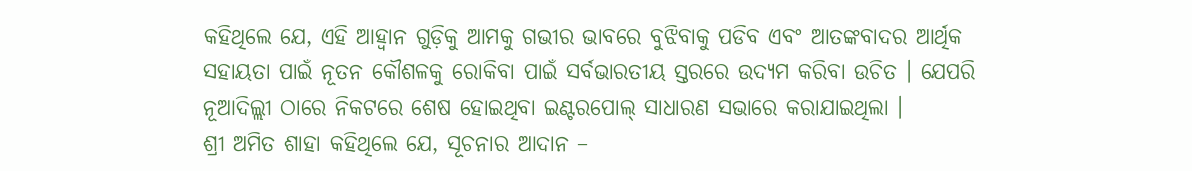କହିଥିଲେ ଯେ, ଏହି ଆହ୍ୱାନ ଗୁଡ଼ିକୁ ଆମକୁ ଗଭୀର ଭାବରେ ବୁଝିବାକୁ ପଡିବ ଏବଂ ଆତଙ୍କବାଦର ଆର୍ଥିକ ସହାୟତା ପାଇଁ ନୂତନ କୌଶଳକୁ ରୋକିବା ପାଇଁ ସର୍ବଭାରତୀୟ ସ୍ତରରେ ଉଦ୍ୟମ କରିବା ଉଚିତ । ଯେପରି ନୂଆଦିଲ୍ଲୀ ଠାରେ ନିକଟରେ ଶେଷ ହୋଇଥିବା ଇଣ୍ଟରପୋଲ୍ ସାଧାରଣ ସଭାରେ କରାଯାଇଥିଲା ।
ଶ୍ରୀ ଅମିତ ଶାହା କହିଥିଲେ ଯେ, ସୂଚନାର ଆଦାନ –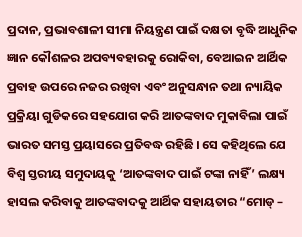ପ୍ରଦାନ, ପ୍ରଭାବଶାଳୀ ସୀମା ନିୟନ୍ତ୍ରଣ ପାଇଁ ଦକ୍ଷତା ବୃଦ୍ଧି ଆଧୁନିକ ଜ୍ଞାନ କୌଶଳର ଅପବ୍ୟବହାରକୁ ରୋକିବା, ବେଆଇନ ଆର୍ଥିକ ପ୍ରବାହ ଉପରେ ନଜର ରଖିବା ଏବଂ ଅନୁସନ୍ଧାନ ତଥା ନ୍ୟାୟିକ ପ୍ରକ୍ରିୟା ଗୁଡିକରେ ସହଯୋଗ କରି ଆତଙ୍କବାଦ ମୁକାବିଲା ପାଇଁ ଭାରତ ସମସ୍ତ ପ୍ରୟାସରେ ପ୍ରତିବଦ୍ଧ ରହିଛି । ସେ କହିଥିଲେ ଯେ ବିଶ୍ୱ ସ୍ତରୀୟ ସମୁଦାୟକୁ ‘ଆତଙ୍କବାଦ ପାଇଁ ଟଙ୍କା ନାହିଁ’ ଲକ୍ଷ୍ୟ ହାସଲ କରିବାକୁ ଆତଙ୍କବାଦକୁ ଆର୍ଥିକ ସହାୟତାର “ମୋଡ୍ –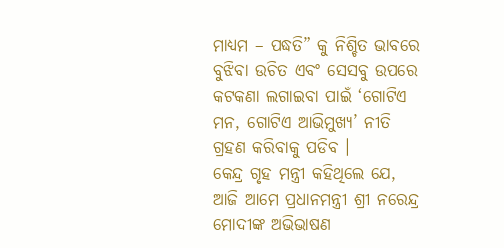ମାଧ୍ୟମ – ପଦ୍ଧତି” କୁ ନିଶ୍ଚିତ ଭାବରେ ବୁଝିବା ଉଚିତ ଏବଂ ସେସବୁ ଉପରେ କଟକଣା ଲଗାଇବା ପାଇଁ ‘ଗୋଟିଏ ମନ, ଗୋଟିଏ ଆଭିମୁଖ୍ୟ’ ନୀତି ଗ୍ରହଣ କରିବାକୁ ପଡିବ ।
କେନ୍ଦ୍ର ଗୃହ ମନ୍ତ୍ରୀ କହିଥିଲେ ଯେ, ଆଜି ଆମେ ପ୍ରଧାନମନ୍ତ୍ରୀ ଶ୍ରୀ ନରେନ୍ଦ୍ର ମୋଦୀଙ୍କ ଅଭିଭାଷଣ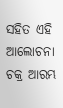ସହିତ ଏହି ଆଲୋଚନା ଚକ୍ର ଆରମ୍ଭ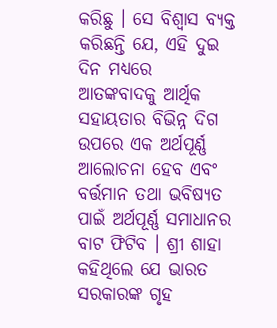କରିଛୁ । ସେ ବିଶ୍ୱାସ ବ୍ୟକ୍ତ କରିଛନ୍ତି ଯେ, ଏହି ଦୁଇ ଦିନ ମଧ୍ୟରେ ଆତଙ୍କବାଦକୁ ଆର୍ଥିକ ସହାୟତାର ବିଭିନ୍ନ ଦିଗ ଉପରେ ଏକ ଅର୍ଥପୂର୍ଣ୍ଣ ଆଲୋଚନା ହେବ ଏବଂ ବର୍ତ୍ତମାନ ତଥା ଭବିଷ୍ୟତ ପାଇଁ ଅର୍ଥପୂର୍ଣ୍ଣ ସମାଧାନର ବାଟ ଫିଟିବ । ଶ୍ରୀ ଶାହା କହିଥିଲେ ଯେ ଭାରତ ସରକାରଙ୍କ ଗୃହ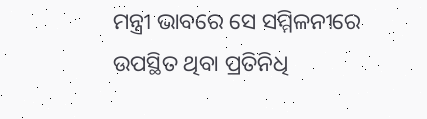ମନ୍ତ୍ରୀ ଭାବରେ ସେ ସମ୍ମିଳନୀରେ ଉପସ୍ଥିତ ଥିବା ପ୍ରତିନିଧି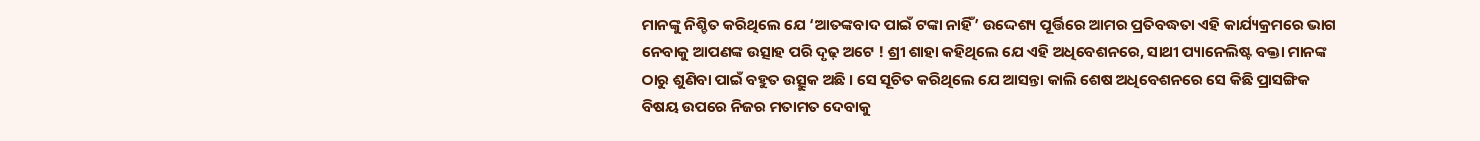ମାନଙ୍କୁ ନିଶ୍ଚିତ କରିଥିଲେ ଯେ ‘ଆତଙ୍କବାଦ ପାଇଁ ଟଙ୍କା ନାହିଁ’ ଉଦ୍ଦେଶ୍ୟ ପୂର୍ତ୍ତିରେ ଆମର ପ୍ରତିବଦ୍ଧତା ଏହି କାର୍ଯ୍ୟକ୍ରମରେ ଭାଗ ନେବାକୁ ଆପଣଙ୍କ ଉତ୍ସାହ ପରି ଦୃଢ଼ ଅଟେ ! ଶ୍ରୀ ଶାହା କହିଥିଲେ ଯେ ଏହି ଅଧିବେଶନରେ, ସାଥୀ ପ୍ୟାନେଲିଷ୍ଟ ବକ୍ତା ମାନଙ୍କ ଠାରୁ ଶୁଣିବା ପାଇଁ ବହୁତ ଉତ୍ସୁକ ଅଛି । ସେ ସୂଚିତ କରିଥିଲେ ଯେ ଆସନ୍ତା କାଲି ଶେଷ ଅଧିବେଶନରେ ସେ କିଛି ପ୍ରାସଙ୍ଗିକ ବିଷୟ ଉପରେ ନିଜର ମତାମତ ଦେବାକୁ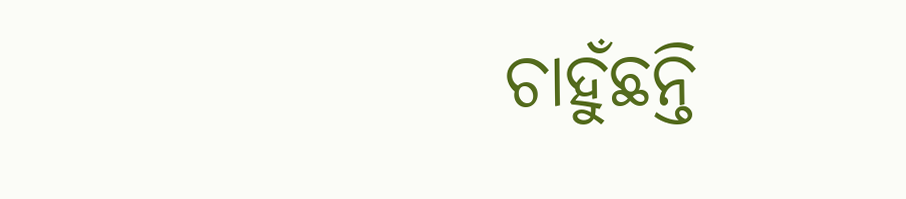ଚାହୁଁଛନ୍ତି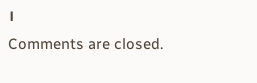।
Comments are closed.